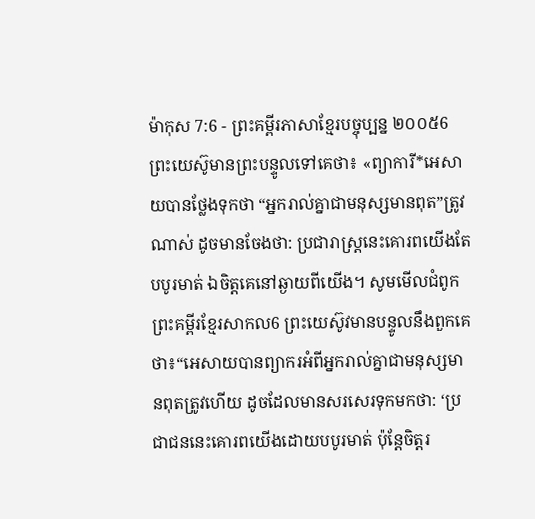ម៉ាកុស 7:6 - ព្រះគម្ពីរភាសាខ្មែរបច្ចុប្បន្ន ២០០៥6 ព្រះយេស៊ូមានព្រះបន្ទូលទៅគេថា៖ «ព្យាការី*អេសាយបានថ្លែងទុកថា “អ្នករាល់គ្នាជាមនុស្សមានពុត”ត្រូវណាស់ ដូចមានចែងថា: ប្រជារាស្ត្រនេះគោរពយើងតែបបូរមាត់ ឯចិត្តគេនៅឆ្ងាយពីយើង។ សូមមើលជំពូកព្រះគម្ពីរខ្មែរសាកល6 ព្រះយេស៊ូវមានបន្ទូលនឹងពួកគេថា៖“អេសាយបានព្យាករអំពីអ្នករាល់គ្នាជាមនុស្សមានពុតត្រូវហើយ ដូចដែលមានសរសេរទុកមកថា: ‘ប្រជាជននេះគោរពយើងដោយបបូរមាត់ ប៉ុន្តែចិត្តរ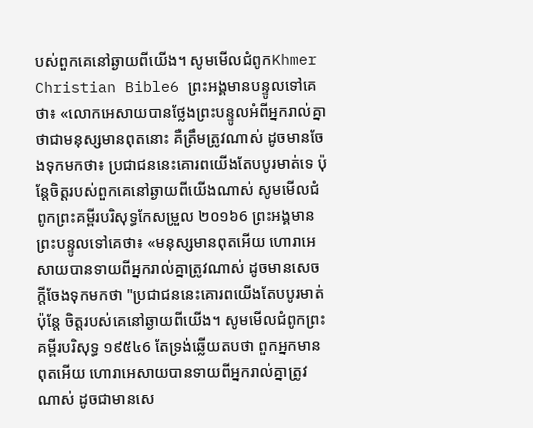បស់ពួកគេនៅឆ្ងាយពីយើង។ សូមមើលជំពូកKhmer Christian Bible6 ព្រះអង្គមានបន្ទូលទៅគេថា៖ «លោកអេសាយបានថ្លែងព្រះបន្ទូលអំពីអ្នករាល់គ្នាថាជាមនុស្សមានពុតនោះ គឺត្រឹមត្រូវណាស់ ដូចមានចែងទុកមកថា៖ ប្រជាជននេះគោរពយើងតែបបូរមាត់ទេ ប៉ុន្ដែចិត្ដរបស់ពួកគេនៅឆ្ងាយពីយើងណាស់ សូមមើលជំពូកព្រះគម្ពីរបរិសុទ្ធកែសម្រួល ២០១៦6 ព្រះអង្គមានព្រះបន្ទូលទៅគេថា៖ «មនុស្សមានពុតអើយ ហោរាអេសាយបានទាយពីអ្នករាល់គ្នាត្រូវណាស់ ដូចមានសេចក្តីចែងទុកមកថា "ប្រជាជននេះគោរពយើងតែបបូរមាត់ ប៉ុន្តែ ចិត្តរបស់គេនៅឆ្ងាយពីយើង។ សូមមើលជំពូកព្រះគម្ពីរបរិសុទ្ធ ១៩៥៤6 តែទ្រង់ឆ្លើយតបថា ពួកអ្នកមានពុតអើយ ហោរាអេសាយបានទាយពីអ្នករាល់គ្នាត្រូវណាស់ ដូចជាមានសេ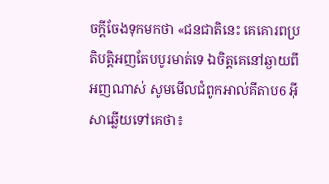ចក្ដីចែងទុកមកថា «ជនជាតិនេះ គេគោរពប្រតិបត្តិអញតែបបូរមាត់ទេ ឯចិត្តគេនៅឆ្ងាយពីអញណាស់ សូមមើលជំពូកអាល់គីតាប6 អ៊ីសាឆ្លើយទៅគេថា៖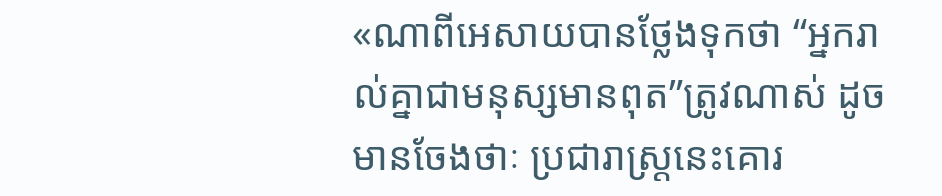«ណាពីអេសាយបានថ្លែងទុកថា “អ្នករាល់គ្នាជាមនុស្សមានពុត”ត្រូវណាស់ ដូចមានចែងថាៈ ប្រជារាស្ដ្រនេះគោរ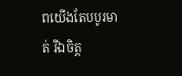ពយើងតែបបូរមាត់ រីឯចិត្ដ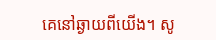គេនៅឆ្ងាយពីយើង។ សូ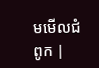មមើលជំពូក |